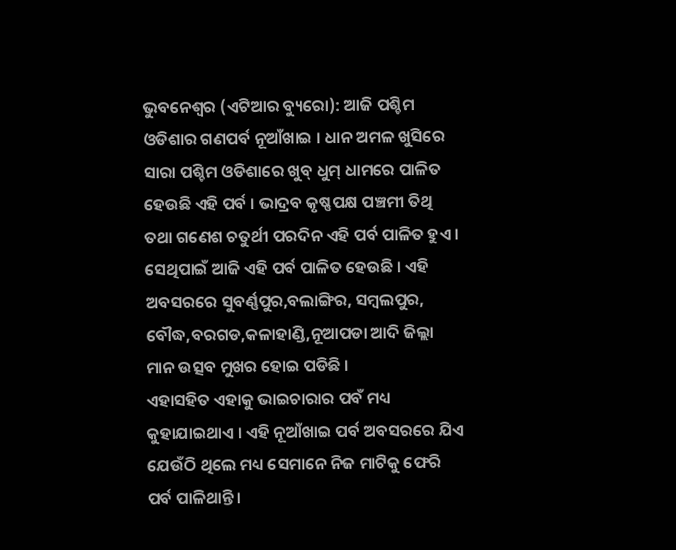ଭୁବନେଶ୍ୱର (ଏଟିଆର ବ୍ୟୁରୋ): ଆଜି ପଶ୍ଚିମ ଓଡିଶାର ଗଣପର୍ବ ନୂଆଁଖାଇ । ଧାନ ଅମଳ ଖୁସିରେ ସାରା ପଶ୍ଚିମ ଓଡିଶାରେ ଖୁବ୍ ଧୁମ୍ ଧାମରେ ପାଳିତ ହେଉଛି ଏହି ପର୍ବ । ଭାଦ୍ରବ କୃଷ୍ଣପକ୍ଷ ପଞ୍ଚମୀ ତିଥି ତଥା ଗଣେଶ ଚତୁର୍ଥୀ ପରଦିନ ଏହି ପର୍ବ ପାଳିତ ହୁଏ । ସେଥିପାଇଁ ଆଜି ଏହି ପର୍ବ ପାଳିତ ହେଉଛି । ଏହି ଅବସରରେ ସୁବର୍ଣ୍ଣପୁର,ବଲାଙ୍ଗିର, ସମ୍ବଲପୁର, ବୌଦ୍ଧ,ବରଗଡ,କଳାହାଣ୍ଡି,ନୂଆପଡା ଆଦି ଜିଲ୍ଲା ମାନ ଉତ୍ସବ ମୁଖର ହୋଇ ପଡିଛି ।
ଏହାସହିତ ଏହାକୁ ଭାଇଚାରାର ପବଁ ମଧ୍ୟ କୁହାଯାଇଥାଏ । ଏହି ନୂଆଁଖାଇ ପର୍ବ ଅବସରରେ ଯିଏ ଯେଉଁଠି ଥିଲେ ମଧ୍ୟ ସେମାନେ ନିଜ ମାଟିକୁ ଫେରି ପର୍ବ ପାଳିଥାନ୍ତି ।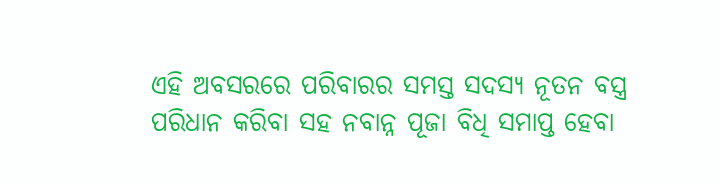ଏହି ଅବସରରେ ପରିବାରର ସମସ୍ତ ସଦସ୍ୟ ନୂତନ ବସ୍ତ୍ର ପରିଧାନ କରିବା ସହ ନବାନ୍ନ ପୂଜା ବିଧି ସମାପ୍ତ ହେବା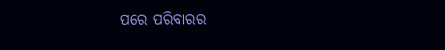ପରେ ପରିବାରର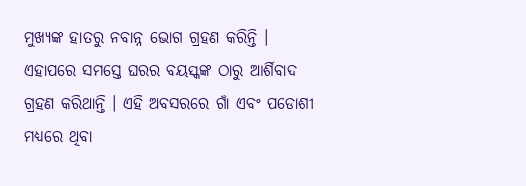ମୁଖ୍ୟଙ୍କ ହାତରୁ ନବାନ୍ନ ଭୋଗ ଗ୍ରହଣ କରିନ୍ତି । ଏହାପରେ ସମସ୍ତେ ଘରର ବୟସ୍କଙ୍କ ଠାରୁ ଆର୍ଶିବାଦ ଗ୍ରହଣ କରିଥାନ୍ତି । ଏହି ଅବସରରେ ଗାଁ ଏବଂ ପଡୋଶୀ ମଧ୍ୟରେ ଥିବା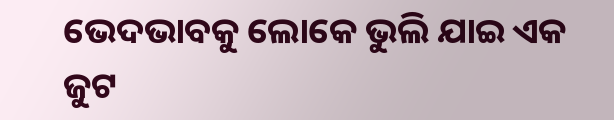ଭେଦଭାବକୁ ଲୋକେ ଭୁଲି ଯାଇ ଏକ ଜୁଟ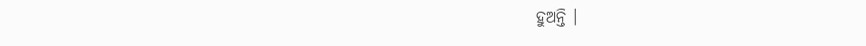ହୁଅନ୍ତି ।